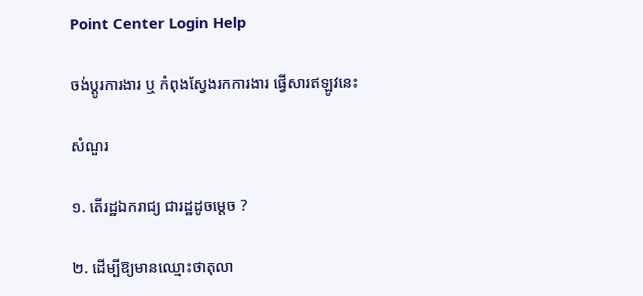Point Center Login Help

ចង់ប្តូរការងារ ឬ កំពុងស្វែងរកការងារ ផ្វើសារឥឡូវនេះ

សំណួរ

១. តើរដ្ឋឯករាជ្យ ជារដ្ឋដូចម្តេច ?

២. ដើម្បីឱ្យមានឈ្មោះថាតុលា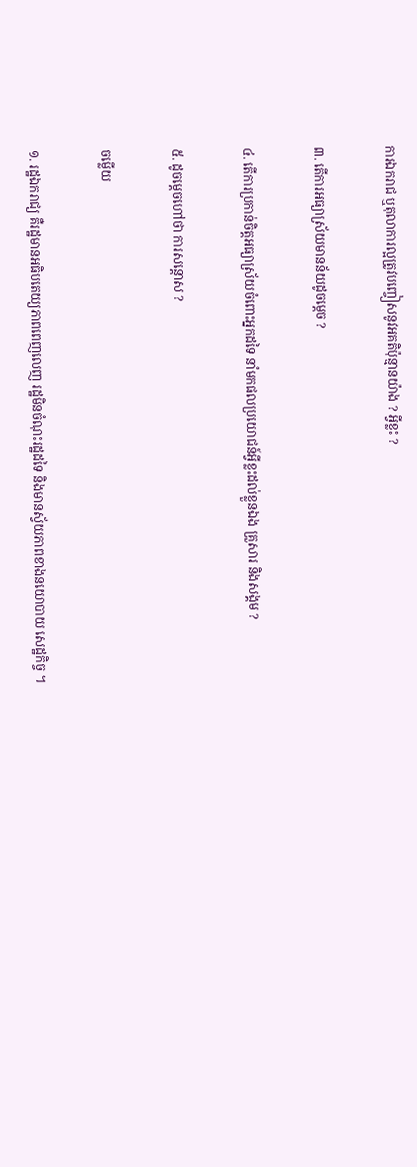ការឯករាជ ឬតុលាការល្អត្រូវបញ្ចៀសនូវអគតិប៉ុន្មានយ៉ាង ? អ្វីខ្លះ ?

៣. តើការអធ្យាស្រ័យមានន័យដូចម្តេច ?

៤. តើការប្រកាន់ចិត្តអធ្យាស្រ័យចំពោះអ្នកដទៃ នាំមកផលប្រយោជន៍អ្វីខ្លះដល់ខ្លួនឯង គ្រួសារ និងសង្គម ?

៥. ដូចម្តេចហៅថា ការសន្តោស ?

ចម្លើយ

១. រដ្ឋឯករាជ្យ គឺរដ្ឋមានអធិបតេយ្យភាពពេញលេញ រដ្ឋមិនចំណុះរដ្ឋដទៃ និងមានស័្វយភាពខាងនយោបាយ សេដ្ឋកិច្ច ។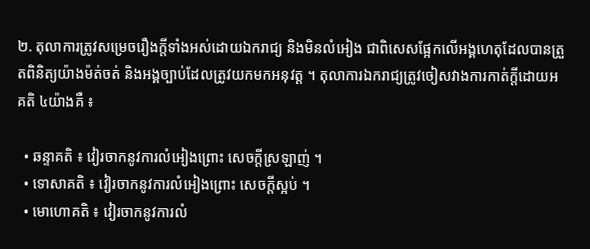២. តុលាការត្រូវសម្រេចរឿងក្តីទាំងអស់ដោយឯករាជ្យ និងមិនលំអៀង ជាពិសេសផ្អែកលើអង្គហេតុដែលបានត្រួតពិនិត្យយ៉ាងម៉ត់ចត់ និងអង្គច្បាប់ដែលត្រូវយកមកអនុវត្ត ។ តុលាការឯករាជ្យត្រូវចៀសវាងការកាត់ក្តីដោយអគតិ ៤យ៉ាងគឺ ៖

  • ឆន្ទាគតិ ៖ វៀរចាកនូវការលំអៀងព្រោះ សេចក្តីស្រឡាញ់ ។
  • ទោសាគតិ ៖ វៀរចាកនូវការលំអៀងព្រោះ សេចក្តីស្អប់ ។
  • មោហោគតិ ៖ វៀរចាកនូវការលំ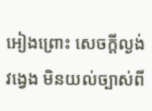អៀងព្រោះ សេចក្តីល្ងង់ វង្វេង មិនយល់ច្បាស់ពី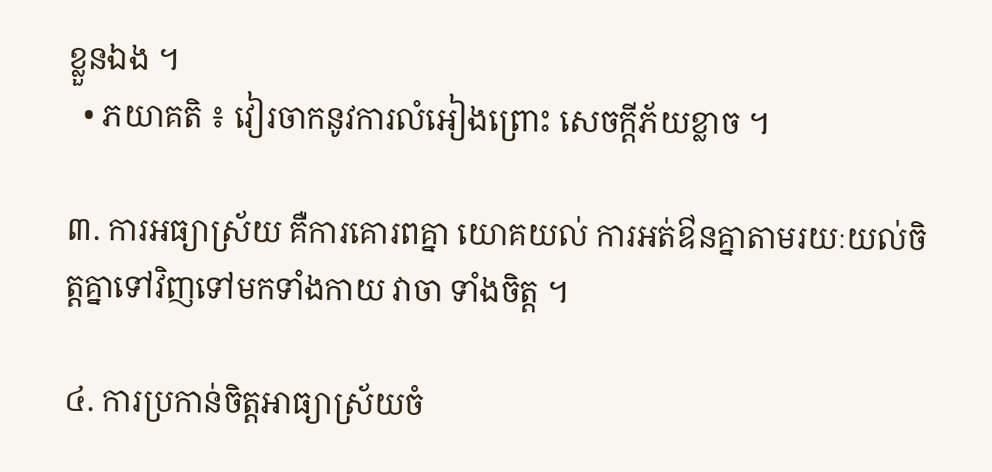ខ្លួនឯង ។
  • ភយាគតិ ៖ វៀរចាកនូវការលំអៀងព្រោះ សេចក្តីភ័យខ្លាច ។

៣. ការអធ្យាស្រ័យ គឺការគោរពគ្នា យោគយល់ ការអត់ឳនគ្នាតាមរយៈយល់ចិត្តគ្នាទៅវិញទៅមកទាំងកាយ វាចា ទាំងចិត្ត ។

៤. ការប្រកាន់ចិត្តអាធ្យាស្រ័យចំ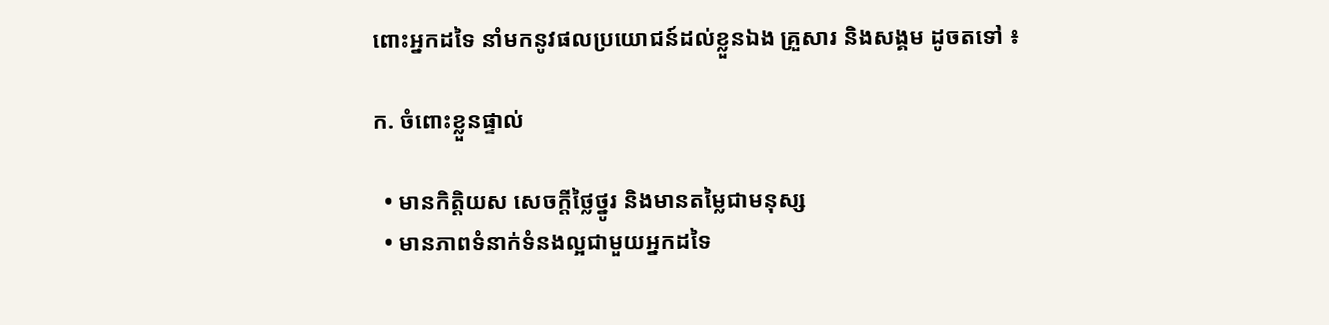ពោះអ្នកដទៃ នាំមកនូវផលប្រយោជន៍ដល់ខ្លួនឯង គ្រួសារ និងសង្គម ដូចតទៅ ៖

ក. ចំពោះខ្លួនផ្ទាល់

  • មានកិត្តិយស សេចក្តីថ្លៃថ្នូរ និងមានតម្លៃជាមនុស្ស
  • មានភាពទំនាក់ទំនងល្អជាមួយអ្នកដទៃ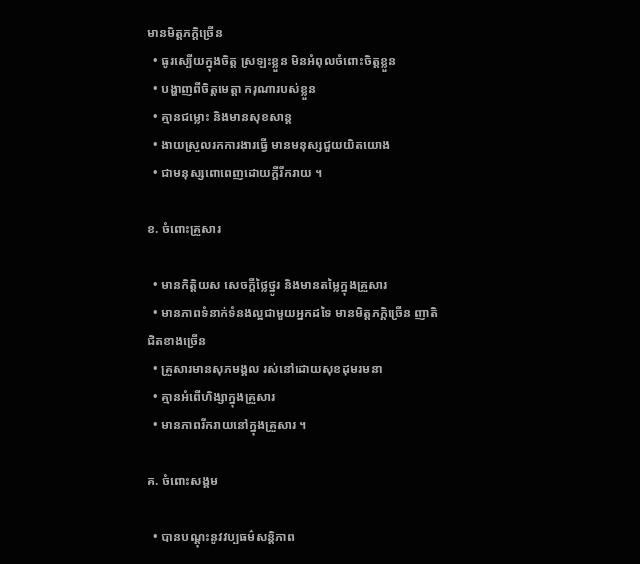មានមិត្តភក្តិច្រើន
  • ធូរស្បើយក្នុងចិត្ត ស្រឡះខ្លួន មិនអំពុលចំពោះចិត្តខ្លួន
  • បង្ហាញពីចិត្តមេត្តា ករុណារបស់ខ្លួន
  • គ្មានជម្លោះ និងមានសុខសាន្ត
  • ងាយស្រួលរកការងារធ្វើ មានមនុស្សជួយយិតយោង
  • ជាមនុស្សពោពេញដោយក្តីរីករាយ ។

ខ. ចំពោះគ្រួសារ

  • មានកិត្តិយស សេចក្តីថ្លៃថ្នូរ និងមានតម្លៃក្នុងគ្រួសារ
  • មានភាពទំនាក់ទំនងល្អជាមួយអ្នកដទៃ មានមិត្តភក្តិច្រើន ញាតិជិតខាងច្រើន
  • គ្រួសារមានសុភមង្គល រស់នៅដោយសុខដុមរមនា
  • គ្មានអំពើហិង្សាក្នុងគ្រួសារ
  • មានភាពរីករាយនៅក្នុងគ្រួសារ ។

គ. ចំពោះសង្គម

  • បានបណ្តុះនូវវប្បធម៌សន្តិភាព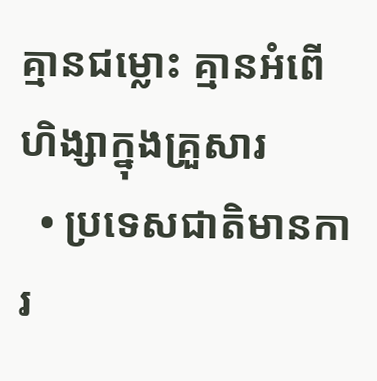គ្មានជម្លោះ គ្មានអំពើហិង្សាក្នុងគ្រួសារ
  • ប្រទេសជាតិមានការ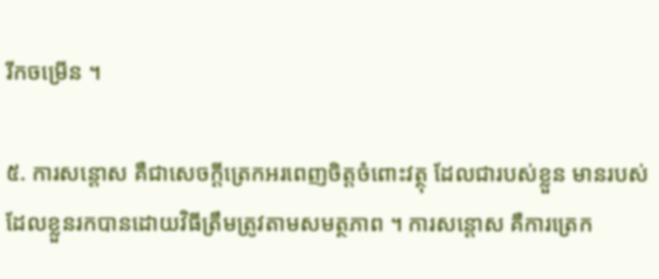រីកចម្រើន ។

៥. ការសន្តោស គឺជាសេចក្តីត្រេកអរពេញចិត្តចំពោះវត្ថុ ដែលជារបស់ខ្លួន មានរបស់ដែលខ្លួនរកបានដោយវិធីត្រឹមត្រូវតាមសមត្ថភាព ។ ការសន្តោស គឺការត្រេក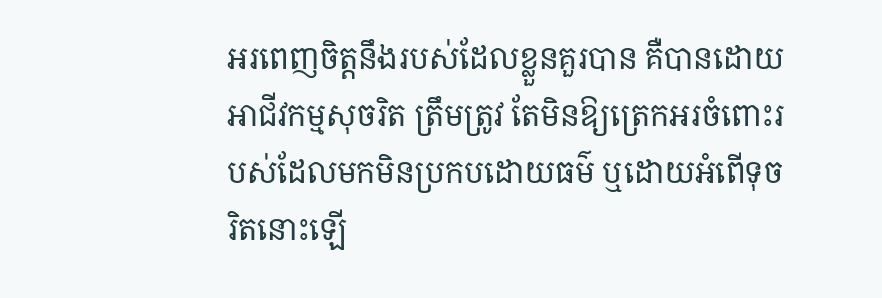អរពេញចិត្តនឹងរបស់ដែលខ្លួនគួរបាន គឺបានដោយអាជីវកម្មសុចរិត ត្រឹមត្រូវ តែមិនឱ្យត្រេកអរចំពោះរបស់ដែលមកមិនប្រកបដោយធម៌ ឬដោយអំពើទុចរិតនោះឡើ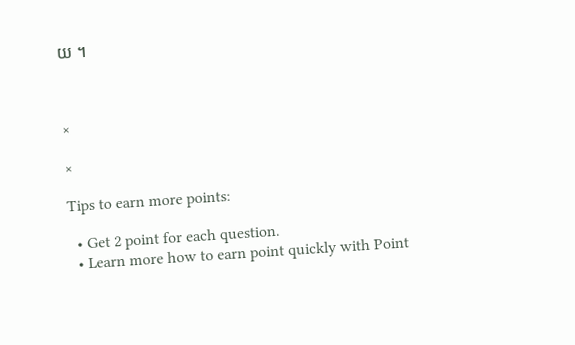យ ។



×

×

Tips to earn more points:

  • Get 2 point for each question.
  • Learn more how to earn point quickly with Point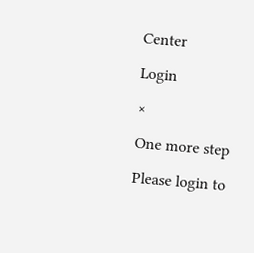Center

Login

×

One more step

Please login to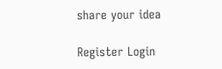share your idea

Register Login